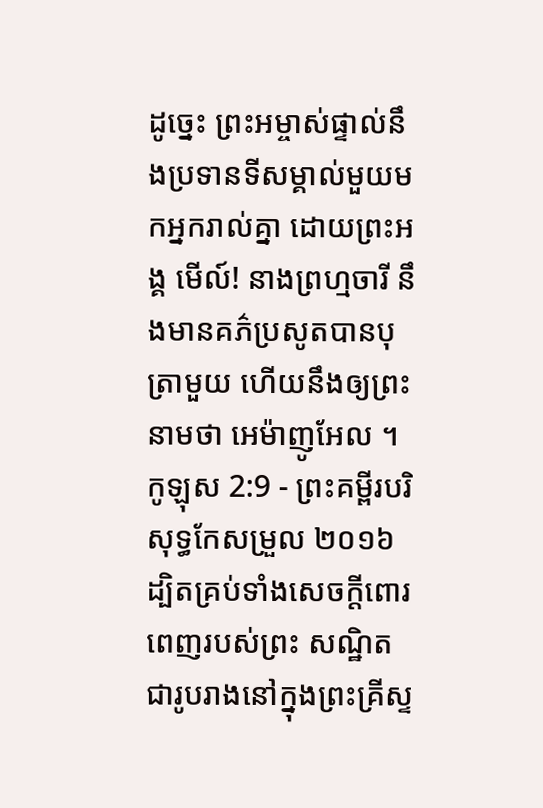ដូច្នេះ ព្រះអម្ចាស់ផ្ទាល់នឹងប្រទានទីសម្គាល់មួយមកអ្នករាល់គ្នា ដោយព្រះអង្គ មើល៍! នាងព្រហ្មចារី នឹងមានគភ៌ប្រសូតបានបុត្រាមួយ ហើយនឹងឲ្យព្រះនាមថា អេម៉ាញូអែល ។
កូឡុស 2:9 - ព្រះគម្ពីរបរិសុទ្ធកែសម្រួល ២០១៦ ដ្បិតគ្រប់ទាំងសេចក្តីពោរពេញរបស់ព្រះ សណ្ឋិតជារូបរាងនៅក្នុងព្រះគ្រីស្ទ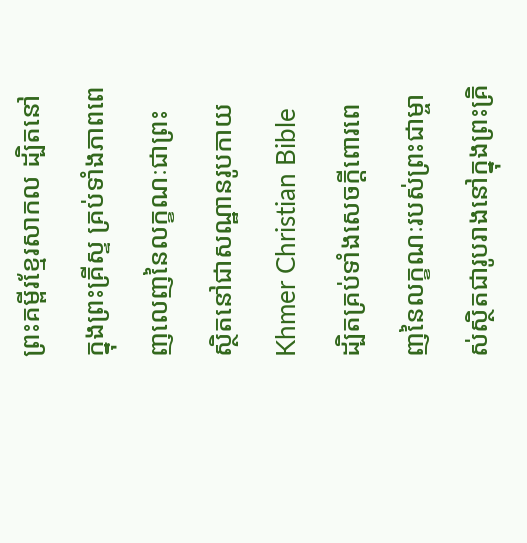ព្រះគម្ពីរខ្មែរសាកល ដ្បិតនៅក្នុងព្រះគ្រីស្ទ គ្រប់ទាំងភាពពេញលេញនៃលក្ខណៈជាព្រះ ស្ថិតនៅជាសណ្ឋានរូបកាយ Khmer Christian Bible ដ្បិតគ្រប់ទាំងសេចក្ដីពោរពេញនៃលក្ខណៈរបស់ព្រះជាម្ចាស់ស្ថិតជារូបរាងនៅក្នុងព្រះគ្រិ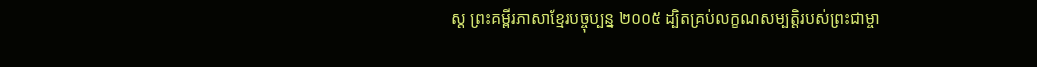ស្ដ ព្រះគម្ពីរភាសាខ្មែរបច្ចុប្បន្ន ២០០៥ ដ្បិតគ្រប់លក្ខណសម្បត្តិរបស់ព្រះជាម្ចា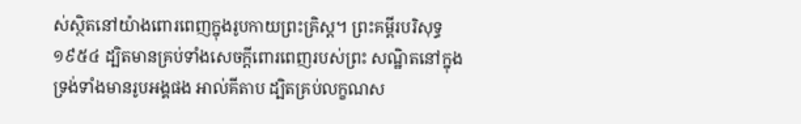ស់ស្ថិតនៅយ៉ាងពោរពេញក្នុងរូបកាយព្រះគ្រិស្ត។ ព្រះគម្ពីរបរិសុទ្ធ ១៩៥៤ ដ្បិតមានគ្រប់ទាំងសេចក្ដីពោរពេញរបស់ព្រះ សណ្ឋិតនៅក្នុងទ្រង់ទាំងមានរូបអង្គផង អាល់គីតាប ដ្បិតគ្រប់លក្ខណស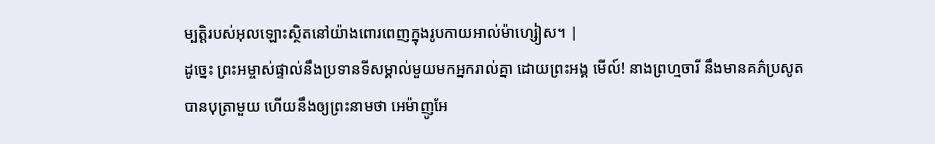ម្បត្តិរបស់អុលឡោះស្ថិតនៅយ៉ាងពោរពេញក្នុងរូបកាយអាល់ម៉ាហ្សៀស។ |
ដូច្នេះ ព្រះអម្ចាស់ផ្ទាល់នឹងប្រទានទីសម្គាល់មួយមកអ្នករាល់គ្នា ដោយព្រះអង្គ មើល៍! នាងព្រហ្មចារី នឹងមានគភ៌ប្រសូតបានបុត្រាមួយ ហើយនឹងឲ្យព្រះនាមថា អេម៉ាញូអែ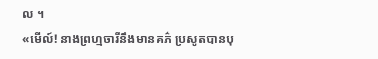ល ។
«មើល៍! នាងព្រហ្មចារីនឹងមានគភ៌ ប្រសូតបានបុ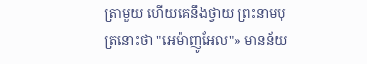ត្រាមួយ ហើយគេនឹងថ្វាយ ព្រះនាមបុត្រនោះថា "អេម៉ាញូអែល"» មានន័យ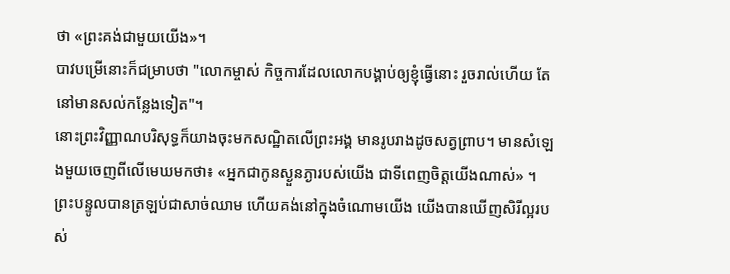ថា «ព្រះគង់ជាមួយយើង»។
បាវបម្រើនោះក៏ជម្រាបថា "លោកម្ចាស់ កិច្ចការដែលលោកបង្គាប់ឲ្យខ្ញុំធ្វើនោះ រួចរាល់ហើយ តែនៅមានសល់កន្លែងទៀត"។
នោះព្រះវិញ្ញាណបរិសុទ្ធក៏យាងចុះមកសណ្ឋិតលើព្រះអង្គ មានរូបរាងដូចសត្វព្រាប។ មានសំឡេងមួយចេញពីលើមេឃមកថា៖ «អ្នកជាកូនស្ងួនភ្ងារបស់យើង ជាទីពេញចិត្តយើងណាស់» ។
ព្រះបន្ទូលបានត្រឡប់ជាសាច់ឈាម ហើយគង់នៅក្នុងចំណោមយើង យើងបានឃើញសិរីល្អរបស់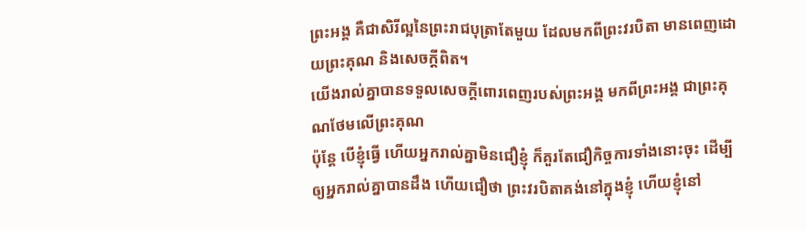ព្រះអង្គ គឺជាសិរីល្អនៃព្រះរាជបុត្រាតែមួយ ដែលមកពីព្រះវរបិតា មានពេញដោយព្រះគុណ និងសេចក្តីពិត។
យើងរាល់គ្នាបានទទួលសេចក្តីពោរពេញរបស់ព្រះអង្គ មកពីព្រះអង្គ ជាព្រះគុណថែមលើព្រះគុណ
ប៉ុន្តែ បើខ្ញុំធ្វើ ហើយអ្នករាល់គ្នាមិនជឿខ្ញុំ ក៏គួរតែជឿកិច្ចការទាំងនោះចុះ ដើម្បីឲ្យអ្នករាល់គ្នាបានដឹង ហើយជឿថា ព្រះវរបិតាគង់នៅក្នុងខ្ញុំ ហើយខ្ញុំនៅ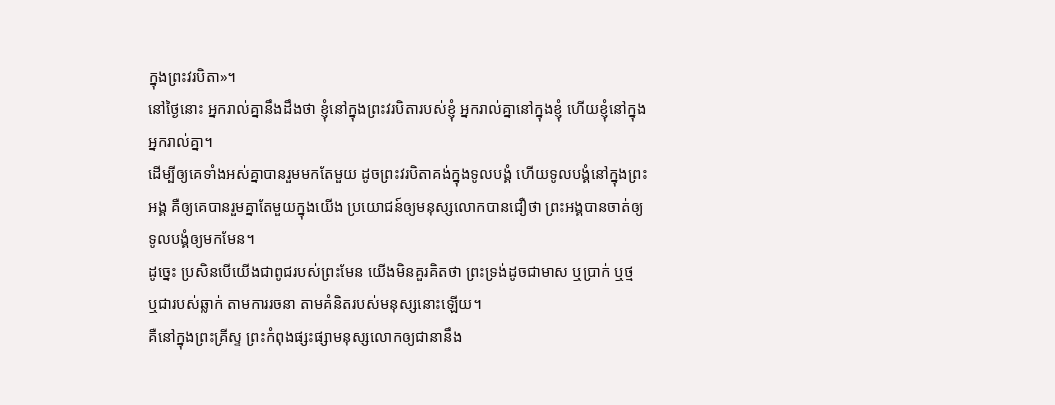ក្នុងព្រះវរបិតា»។
នៅថ្ងៃនោះ អ្នករាល់គ្នានឹងដឹងថា ខ្ញុំនៅក្នុងព្រះវរបិតារបស់ខ្ញុំ អ្នករាល់គ្នានៅក្នុងខ្ញុំ ហើយខ្ញុំនៅក្នុងអ្នករាល់គ្នា។
ដើម្បីឲ្យគេទាំងអស់គ្នាបានរួមមកតែមួយ ដូចព្រះវរបិតាគង់ក្នុងទូលបង្គំ ហើយទូលបង្គំនៅក្នុងព្រះអង្គ គឺឲ្យគេបានរួមគ្នាតែមួយក្នុងយើង ប្រយោជន៍ឲ្យមនុស្សលោកបានជឿថា ព្រះអង្គបានចាត់ឲ្យទូលបង្គំឲ្យមកមែន។
ដូច្នេះ ប្រសិនបើយើងជាពូជរបស់ព្រះមែន យើងមិនគួរគិតថា ព្រះទ្រង់ដូចជាមាស ឬប្រាក់ ឬថ្ម ឬជារបស់ឆ្លាក់ តាមការរចនា តាមគំនិតរបស់មនុស្សនោះឡើយ។
គឺនៅក្នុងព្រះគ្រីស្ទ ព្រះកំពុងផ្សះផ្សាមនុស្សលោកឲ្យជានានឹង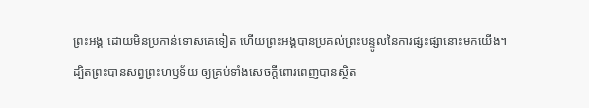ព្រះអង្គ ដោយមិនប្រកាន់ទោសគេទៀត ហើយព្រះអង្គបានប្រគល់ព្រះបន្ទូលនៃការផ្សះផ្សានោះមកយើង។
ដ្បិតព្រះបានសព្វព្រះហឫទ័យ ឲ្យគ្រប់ទាំងសេចក្តីពោរពេញបានស្ថិត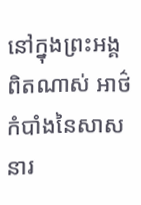នៅក្នុងព្រះអង្គ
ពិតណាស់ អាថ៌កំបាំងនៃសាសនារ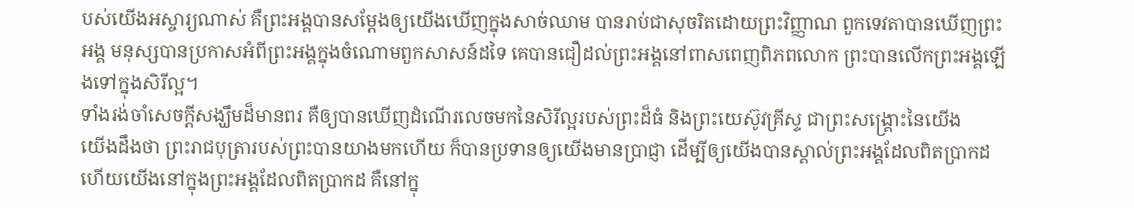បស់យើងអស្ចារ្យណាស់ គឺព្រះអង្គបានសម្ដែងឲ្យយើងឃើញក្នុងសាច់ឈាម បានរាប់ជាសុចរិតដោយព្រះវិញ្ញាណ ពួកទេវតាបានឃើញព្រះអង្គ មនុស្សបានប្រកាសអំពីព្រះអង្គក្នុងចំណោមពួកសាសន៍ដទៃ គេបានជឿដល់ព្រះអង្គនៅពាសពេញពិភពលោក ព្រះបានលើកព្រះអង្គឡើងទៅក្នុងសិរីល្អ។
ទាំងរង់ចាំសេចក្ដីសង្ឃឹមដ៏មានពរ គឺឲ្យបានឃើញដំណើរលេចមកនៃសិរីល្អរបស់ព្រះដ៏ធំ និងព្រះយេស៊ូវគ្រីស្ទ ជាព្រះសង្គ្រោះនៃយើង
យើងដឹងថា ព្រះរាជបុត្រារបស់ព្រះបានយាងមកហើយ ក៏បានប្រទានឲ្យយើងមានប្រាជ្ញា ដើម្បីឲ្យយើងបានស្គាល់ព្រះអង្គដែលពិតប្រាកដ ហើយយើងនៅក្នុងព្រះអង្គដែលពិតប្រាកដ គឺនៅក្នុ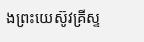ងព្រះយេស៊ូវគ្រីស្ទ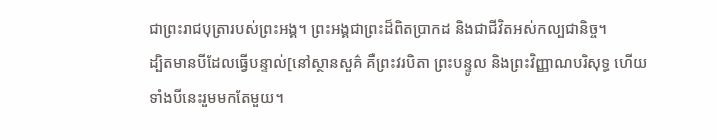ជាព្រះរាជបុត្រារបស់ព្រះអង្គ។ ព្រះអង្គជាព្រះដ៏ពិតប្រាកដ និងជាជីវិតអស់កល្បជានិច្ច។
ដ្បិតមានបីដែលធ្វើបន្ទាល់[នៅស្ថានសួគ៌ គឺព្រះវរបិតា ព្រះបន្ទូល និងព្រះវិញ្ញាណបរិសុទ្ធ ហើយទាំងបីនេះរួមមកតែមួយ។